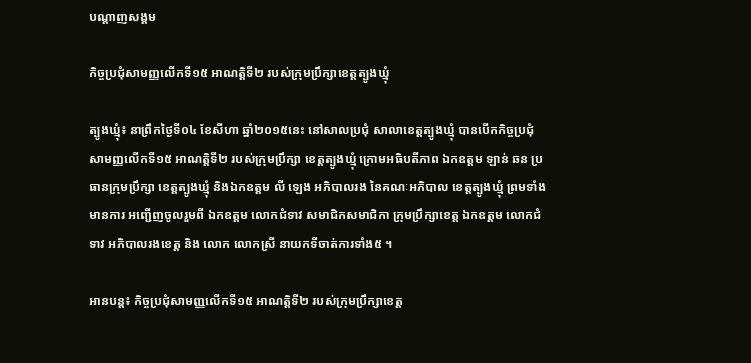បណ្តាញសង្គម

កិច្ចប្រជុំសាមញ្ញលើកទី១៥ អាណត្ដិទី២ របស់ក្រុមប្រឹក្សាខេត្តត្បូងឃ្មុំ

ត្បូងឃ្មុំ៖ នាព្រឹកថ្ងៃទី០៤ ខែសីហា ឆ្នាំ២០១៥នេះ នៅសាលប្រជុំ សាលាខេត្តត្បូងឃ្មុំ បានបើកកិច្ចប្រជុំ សាមញ្ញលើកទី១៥ អាណត្ដិទី២ របស់ក្រុមប្រឹក្សា ខេត្តត្បូងឃ្មុំ ក្រោមអធិបតីភាព ឯកឧត្តម ឡាន់ ឆន ប្រធានក្រុមប្រឹក្សា ខេត្តត្បូងឃ្មុំ និងឯកឧត្តម លី ឡេង អភិបាលរង នៃគណៈអភិបាល ខេត្តត្បូងឃ្មុំ ព្រមទាំងមានការ អញ្ជើញចូលរួមពី ឯកឧត្តម លោកជំទាវ សមាជិកសមាជិកា ក្រុមប្រឹក្សាខេត្ត ឯកឧត្តម លោកជំទាវ អភិបាលរងខេត្ត និង លោក លោកស្រី នាយកទីចាត់ការទាំង៥ ។

អានបន្ត៖ កិច្ចប្រជុំសាមញ្ញលើកទី១៥ អាណត្ដិទី២ របស់ក្រុមប្រឹក្សាខេត្ត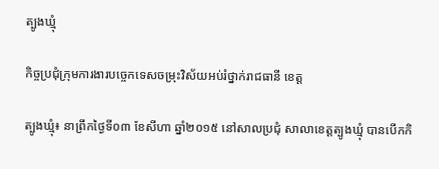ត្បូងឃ្មុំ

កិច្ចប្រជុំក្រុមការងារបច្ចេកទេសចម្រុះវិស័យអប់រំថ្នាក់រាជធានី ខេត្ត

ត្បូងឃ្មុំ៖ នាព្រឹកថ្ងៃទី០៣ ខែសីហា ឆ្នាំ២០១៥ នៅសាលប្រជុំ សាលាខេត្តត្បូងឃ្មុំ បានបើកកិ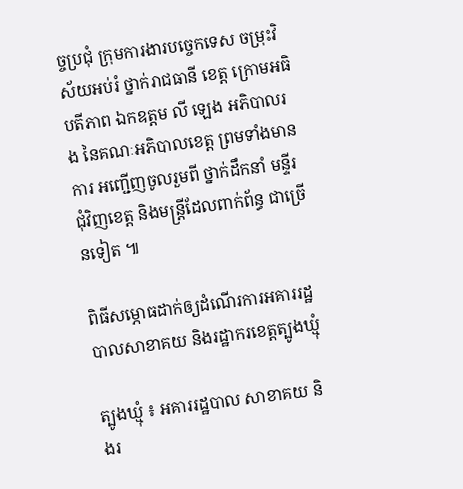ច្ចប្រជុំ ក្រុមការងារបច្ចេកទេស ចម្រុះវិស័យអប់រំ ថ្នាក់រាជធានី ខេត្ត ក្រោមអធិបតីភាព ឯកឧត្តម លី ឡេង អភិបាលរង នៃគណៈអភិបាលខេត្ត ព្រមទាំងមានការ អញ្ជើញចូលរួមពី ថ្នាក់ដឹកនាំ មន្ទីរជុំវិញខេត្ត និងមន្ត្រីដែលពាក់ព័ន្ធ ជាច្រើនទៀត ៕

ពិធីសម្ភោធដាក់ឲ្យដំណើរការអគាររដ្ឋបាលសាខាគយ និងរដ្ឋាករខេត្តត្បូងឃ្មុំ

ត្បូងឃ្មុំ ៖ អគាររដ្ឋបាល សាខាគយ និងរ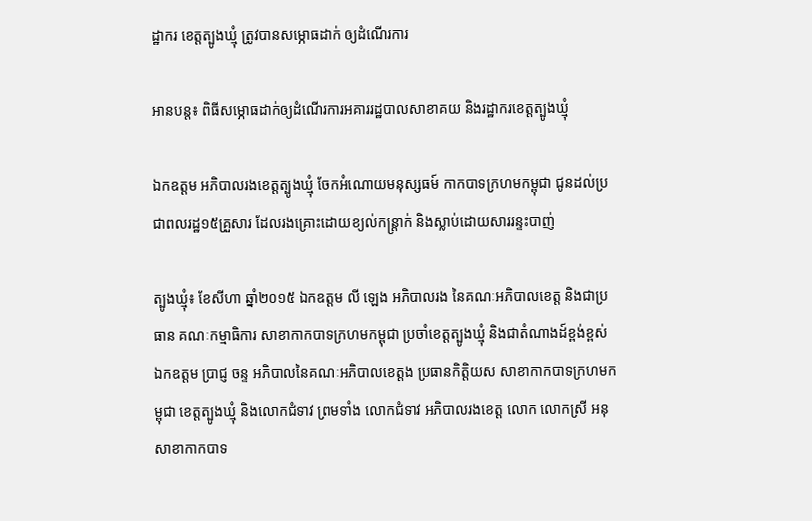ដ្ឋាករ ខេត្តត្បូងឃ្មុំ ត្រូវបានសម្ភោធដាក់ ឲ្យដំណើរការ

អានបន្ត៖ ពិធីសម្ភោធដាក់ឲ្យដំណើរការអគាររដ្ឋបាលសាខាគយ និងរដ្ឋាករខេត្តត្បូងឃ្មុំ

ឯកឧត្តម អភិបាលរងខេត្តត្បូងឃ្មុំ ចែកអំណោយមនុស្សធម៍ កាកបាទក្រហមកម្ពុជា ជូនដល់ប្រជាពលរដ្ឋ១៥គ្រួសារ ដែលរងគ្រោះដោយខ្យល់កន្រ្តាក់ និងស្លាប់ដោយសាររន្ទះបាញ់

ត្បូងឃ្មុំ៖ ខែសីហា ឆ្នាំ២០១៥ ឯកឧត្តម លី ឡេង អភិបាលរង នៃគណៈអភិបាលខេត្ត និងជាប្រធាន គណៈកម្មាធិការ សាខាកាកបាទក្រហមកម្ពុជា ប្រចាំខេត្តត្បូងឃ្មុំ និងជាតំណាងដ៍ខ្ពង់ខ្ពស់ ឯកឧត្តម ប្រាជ្ញ ចន្ទ អភិបាលនៃគណៈអភិបាលខេត្តង ប្រធានកិត្តិយស សាខាកាកបាទក្រហមកម្ពុជា ខេត្តត្បូងឃ្មុំ និងលោកជំទាវ ព្រមទាំង លោកជំទាវ អភិបាលរងខេត្ត លោក លោកស្រី អនុសាខាកាកបាទ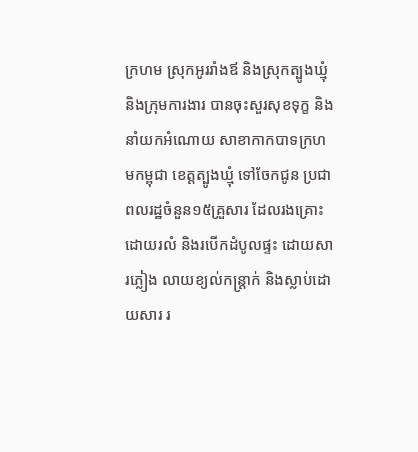ក្រហម ស្រុកអូររាំងឪ និងស្រុកត្បូងឃ្មុំ និងក្រុមការងារ បានចុះសួរសុខទុក្ខ និងនាំយកអំណោយ សាខាកាកបាទក្រហមកម្ពុជា ខេត្តត្បូងឃ្មុំ ទៅចែកជូន ប្រជាពលរដ្ឋចំនួន១៥គ្រួសារ ដែលរងគ្រោះ ដោយរលំ និងរបើកដំបូលផ្ទះ ដោយសារភ្លៀង លាយខ្យល់កន្រ្តាក់ និងស្លាប់ដោយសារ រ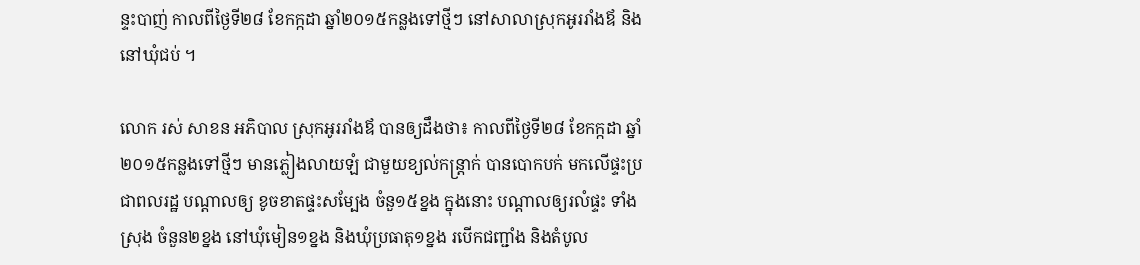ន្ទះបាញ់ កាលពីថ្ងៃទី២៨ ខែកក្កដា ឆ្នាំ២០១៥កន្លងទៅថ្មីៗ នៅសាលាស្រុកអូររាំងឪ និងនៅឃុំជប់ ។

លោក រស់ សាខន អភិបាល ស្រុកអូររាំងឪ បានឲ្យដឹងថា៖ កាលពីថ្ងៃទី២៨ ខែកក្កដា ឆ្នាំ២០១៥កន្លងទៅថ្មីៗ មានភ្លៀងលាយឡំ ជាមួយខ្យល់កន្រ្តាក់ បានបោកបក់ មកលើផ្ទះប្រជាពលរដ្ឋ បណ្តាលឲ្យ ខូចខាតផ្ទះសម្បែង ចំនួ១៥ខ្នង ក្នុងនោះ បណ្តាលឲ្យរលំផ្ទះ ទាំងស្រុង ចំនួន២ខ្នង នៅឃុំមៀន១ខ្នង និងឃុំប្រធាតុ១ខ្នង របើកជញ្ជាំង និងតំបូល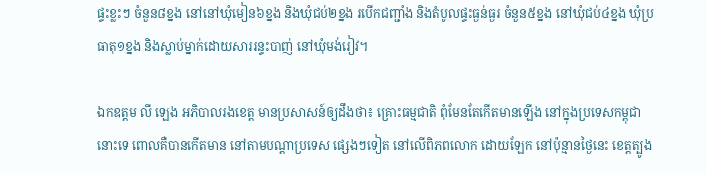ផ្ទះខ្លះៗ ចំនួន៨ខ្នង នៅនៅឃុំមៀន៦ខ្នង និងឃុំជប់២ខ្នង របើកជញ្ជាំង និងតំបូលផ្ទះធ្ងន់ធ្ងរ ចំនួន៥ខ្នង នៅឃុំជប់៤ខ្នង ឃុំប្រធាតុ១ខ្នង និងស្លាប់ម្នាក់ដោយសាររន្ទះបាញ់ នៅឃុំមង់រៀវ។

ឯកឧត្តម លី ឡេង អភិបាលរងខេត្ត មានប្រសាសន៍ឲ្យដឹងថា៖ គ្រោះធម្មជាតិ ពុំមែនតែកើតមានឡើង នៅក្នុងប្រទេសកម្ពុជា នោះទេ ពោលគឺបានកើតមាន នៅតាមបណ្តាប្រទេស ផ្សេងៗទៀត នៅលើពិភពលោក ដោយឡែក នៅប៉ុន្មានថ្ងៃនេះ ខេត្តត្បូង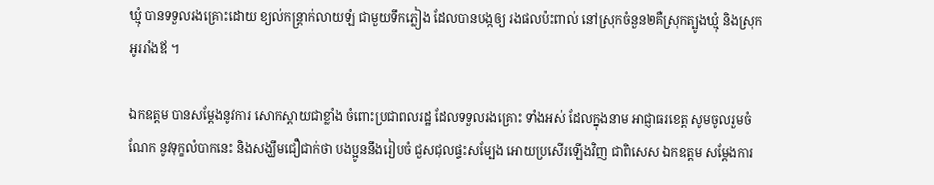ឃ្មុំ បានទទួលរងគ្រោះដោយ ខ្យល់កន្រ្តាក់លាយឡំ ជាមួយទឹកភ្លៀង ដែលបានបង្កឲ្យ រងផលប៉ះពាល់ នៅស្រុកចំនួន២គឺស្រុកត្បូងឃ្មុំ និងស្រុកអូររាំងឪ ។

ឯកឧត្តម បានសម្តែងនូវការ សោកស្តាយជាខ្លាំង ចំពោះប្រជាពលរដ្ឋ ដែលទទួលរងគ្រោះ ទាំងអស់ ដែលក្នុងនាម អាជ្ញាធរខេត្ត សូមចូលរួមចំណែក នូវទុក្ខលំបាកនេះ និងសង្ឃឹមជឿជាក់ថា បងប្អូននឹងរៀបចំ ជួសជុលផ្ទះសម្បែង អោយប្រសើរឡើងវិញ ជាពិសេស ឯកឧត្តម សម្តែងការ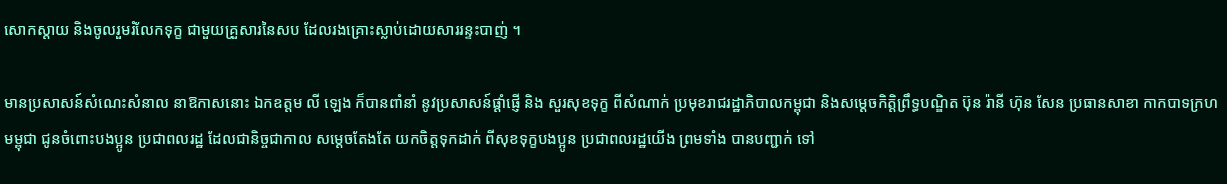សោកស្តាយ និងចូលរួមរំលែកទុក្ខ ជាមួយគ្រួសារនៃសប ដែលរងគ្រោះស្លាប់ដោយសាររន្ទះបាញ់ ។

មានប្រសាសន៍សំណេះសំនាល នាឱកាសនោះ ឯកឧត្តម លី ឡេង ក៏បានពាំនាំ នូវប្រសាសន៍ផ្ដាំផ្ញើ និង សួរសុខទុក្ខ ពីសំណាក់ ប្រមុខរាជរដ្ឋាភិបាលកម្ពុជា និងសម្ដេចកិត្តិព្រឹទ្ធបណ្ឌិត ប៊ុន រ៉ានី ហ៊ុន សែន ប្រធានសាខា កាកបាទក្រហមម្ពុជា ជូនចំពោះបងប្អូន ប្រជាពលរដ្ឋ ដែលជានិច្ចជាកាល សម្តេចតែងតែ យកចិត្តទុកដាក់ ពីសុខទុក្ខបងប្អូន ប្រជាពលរដ្ឋយើង ព្រមទាំង បានបញ្ជាក់ ទៅ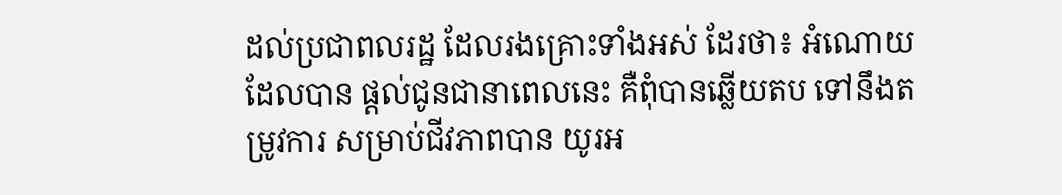ដល់ប្រជាពលរដ្ឋ ដែលរងគ្រោះទាំងអស់ ដែរថា៖ អំណោយដែលបាន ផ្ដល់ជូនជានាពេលនេះ គឺពុំបានឆ្លើយតប ទៅនឹងតម្រូវការ សម្រាប់ជីវភាពបាន យូរអ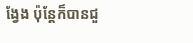ង្វែង ប៉ុន្តែក៏បានជួ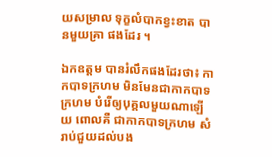យសម្រាល ទុក្ខលំបាកខ្វះខាត បានមួយគ្រា ផងដែរ ។

ឯកឧត្តម បានរំលឹកផងដែរថា៖ កាកបាទក្រហម មិនមែនជាកាកបាទក្រហម បំរើឲ្យបុគ្គលមួយណាឡើយ ពោលគឺ ជាកាកបាទក្រហម សំរាប់ជួយដល់បង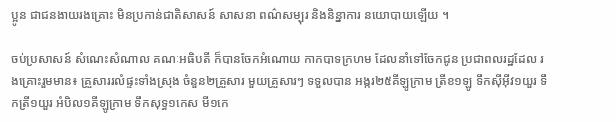ប្អូន ជាជនងាយរងគ្រោះ មិនប្រកាន់ជាតិសាសន៍ សាសនា ពណ៌សម្បុរ និងនិន្នាការ នយោបាយឡើយ ។

ចប់ប្រសាសន៍ សំណេះសំណាល គណៈអធិបតី ក៏បានចែកអំណោយ កាកបាទក្រហម ដែលនាំទៅចែកជូន ប្រជាពលរដ្ឋដែល រងគ្រោះរួមមាន៖ គ្រួសាររលំផ្ទះទាំងស្រុង ចំនួន២គ្រួសារ មួយគ្រួសារៗ ទទួលបាន អង្ករ២៥គីឡូក្រាម ត្រីខ១ឡូ ទឹកស៊ីអ៊ីវ១យួរ ទឹកត្រី១យួរ អំបិល១គីឡូក្រាម ទឹកសុទ្ធ១កេស មី១កេ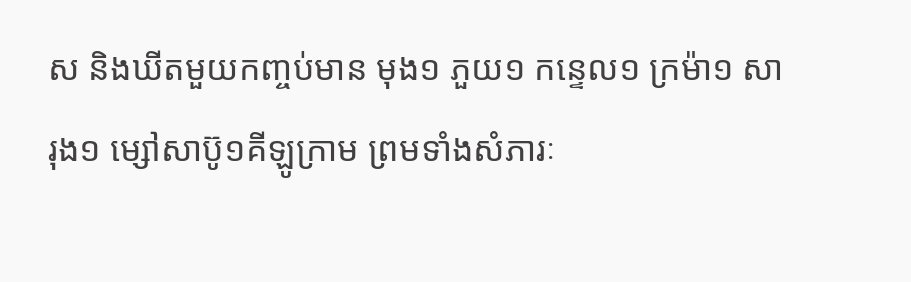ស និងឃីតមួយកញ្ចប់មាន មុង១ ភួយ១ កន្ទេល១ ក្រម៉ា១ សារុង១ ម្សៅសាប៊ូ១គីឡូក្រាម ព្រមទាំងសំភារៈ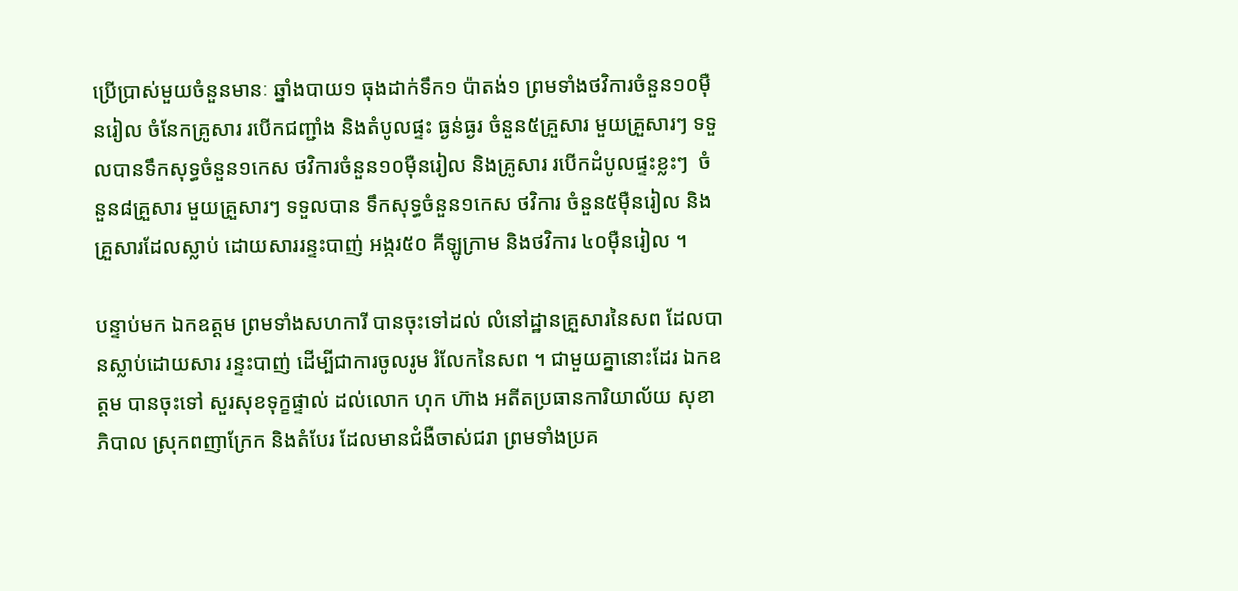ប្រើប្រាស់មួយចំនួនមានៈ ឆ្នាំងបាយ១ ធុងដាក់ទឹក១ ប៉ាតង់១ ព្រមទាំងថវិការចំនួន១០ម៉ឺនរៀល ចំនែកគ្រូសារ របើកជញ្ជាំង និងតំបូលផ្ទះ ធ្ងន់ធ្ងរ ចំនួន៥គ្រួសារ មួយគ្រួសារៗ ទទួលបានទឹកសុទ្ធចំនួន១កេស ថវិការចំនួន១០ម៉ឺនរៀល និងគ្រូសារ របើកដំបូលផ្ទះខ្លះៗ  ចំនួន៨គ្រួសារ មួយគ្រួសារៗ ទទួលបាន ទឹកសុទ្ធចំនួន១កេស ថវិការ ចំនួន៥ម៉ឺនរៀល និងគ្រួសារដែលស្លាប់ ដោយសាររន្ទះបាញ់ អង្ករ៥០ គីឡូក្រាម និងថវិការ ៤០ម៉ឺនរៀល ។

បន្ទាប់មក ឯកឧត្តម ព្រមទាំងសហការី បានចុះទៅដល់ លំនៅដ្ឋានគ្រួសារនៃសព ដែលបានស្លាប់ដោយសារ រន្ទះបាញ់ ដើម្បីជាការចូលរូម រំលែកនៃសព ។ ជាមួយគ្នានោះដែរ ឯកឧត្តម បានចុះទៅ សួរសុខទុក្ខផ្ទាល់ ដល់លោក ហុក ហ៊ាង អតីតប្រធានការិយាល័យ សុខាភិបាល ស្រុកពញាក្រែក និងតំបែរ ដែលមានជំងឺចាស់ជរា ព្រមទាំងប្រគ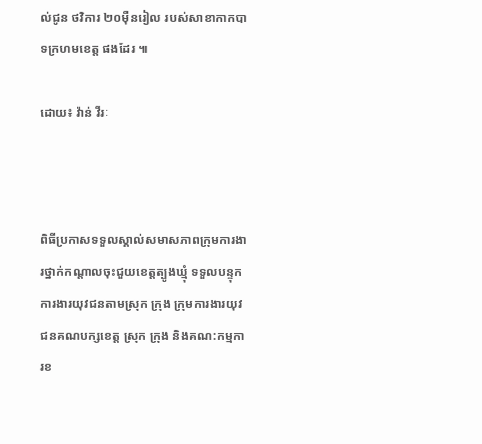ល់ជូន ថវិការ ២០ម៉ឺនរៀល របស់សាខាកាកបាទក្រហមខេត្ត ផងដែរ ៕

ដោយ៖ វ៉ាន់ វីរៈ



ពិធីប្រកាសទទួលស្គាល់សមាសភាពក្រុមការងារថ្នាក់កណ្តាលចុះជួយខេត្តត្បូងឃ្មុំ ទទួលបន្ទុកការងារយុវជនតាមស្រុក ក្រុង ក្រុមការងារយុវជនគណបក្សខេត្ត ស្រុក ក្រុង និងគណ:កម្មការខ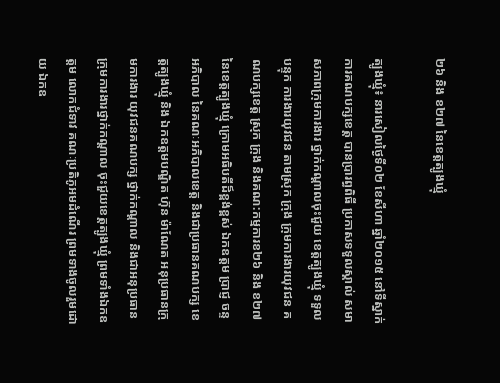២៦ និង ខ២៧ នៃខេត្តត្បូងឃ្មុំ

ត្បូងឃ្មុំ៖ នារសៀលថ្ងៃទី០២ ខែសីហា ឆ្នាំ២០១៥ នៅទីស្នាក់ការគណបក្សខេត្ត បានប្រារព្ធពិធី ប្រកាសទទួលស្គាល់ សមាសភាពក្រុមការងារ ថ្នាក់កណ្តាលចុះជួយ ខេត្តត្បូងឃ្មុំ ទទួលបន្ទុក ការងារយុវជន តាមស្រុក ក្រុង ក្រុមការងារយុវជន គណបក្សខេត្ត ស្រុក ក្រុង និងគណ:កម្មការខ២៦ និង ខ២៧ នៃខេត្តត្បូងឃ្មុំ ក្រោមអធិបតីដ៏ខ្ពង់ខ្ពស់ ឯកឧត្តម ប្រាជ្ញ ចន្ទ អភិបាល នៃគណៈអភិបាលខេត្ត និងជាប្រធានគណបក្ស ខេត្តត្បូងឃ្មុំ និង ឯកឧត្តមបណ្ឌិត ហ៊ុន ម៉ាណែត អនុប្រធានក្រុមការងារ យុវជនគណបក្ស ថ្នាក់កណ្តាល និងជាអនុប្រធាន ក្រុមការងារថ្នាក់កណ្តាល ចុះជួយខេត្តត្បូងឃ្មុំ ព្រមទាំងឯកឧត្តម លោកជំទាវ គណៈប្រតិភូអមដំណើរ ព្រមទាងចូលរួមដោយ ឯកឧ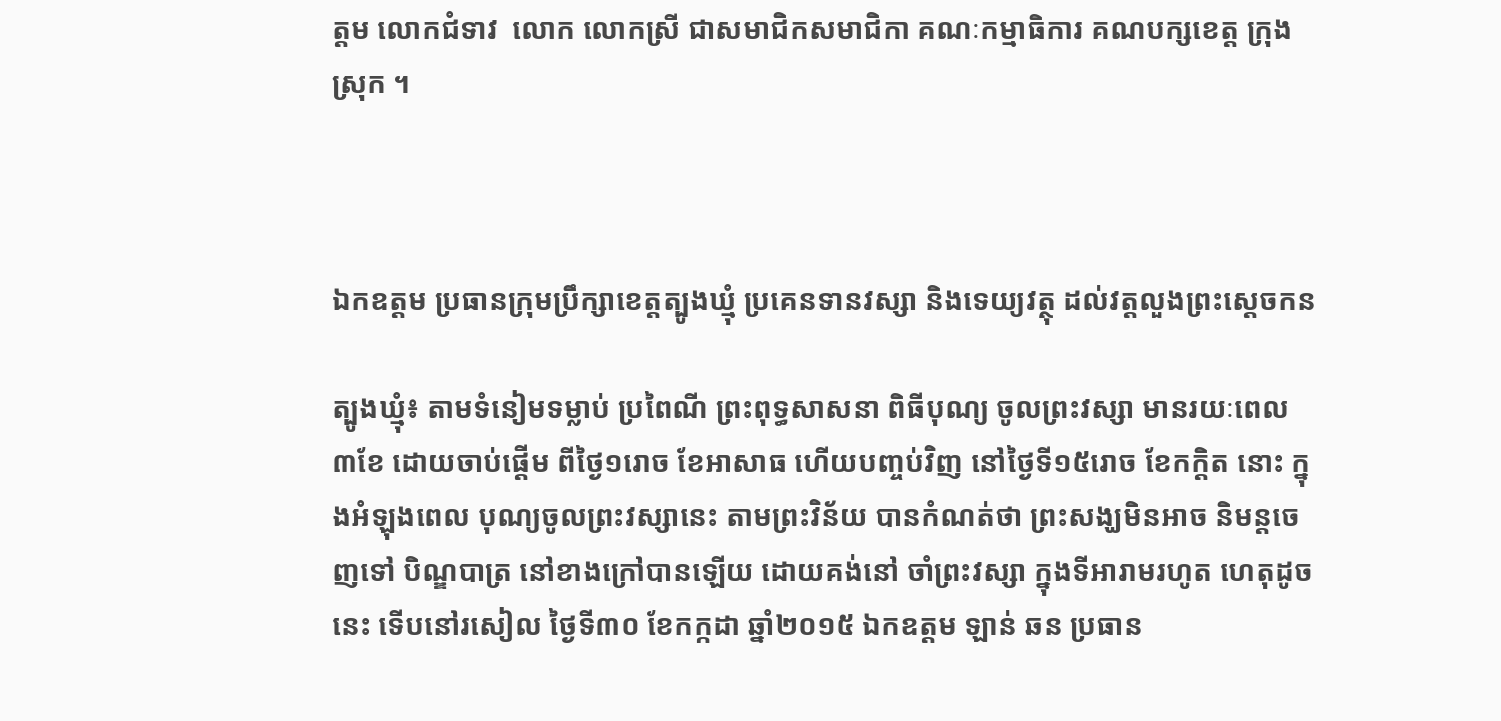ត្តម លោកជំទាវ  លោក លោកស្រី ជាសមាជិកសមាជិកា គណៈកម្មាធិការ គណបក្សខេត្ត ក្រុង ស្រុក ។



ឯកឧត្តម ប្រធានក្រុមប្រឹក្សាខេត្តត្បូងឃ្មុំ ប្រគេនទានវស្សា និងទេយ្យវត្ថុ ដល់វត្តលួងព្រះស្តេចកន

ត្បូងឃ្មុំ៖ តាមទំនៀមទម្លាប់ ប្រពៃណី ព្រះពុទ្ធសាសនា ពិធីបុណ្យ ចូលព្រះវស្សា មានរយៈពេល ៣ខែ ដោយចាប់ផ្តើម ពីថ្ងៃ១រោច ខែអាសាធ ហើយបញ្ចប់វិញ នៅថ្ងៃទី១៥រោច ខែកក្តិត នោះ ក្នុងអំឡុងពេល បុណ្យចូលព្រះវស្សានេះ តាមព្រះវិន័យ បានកំណត់ថា ព្រះសង្ឃមិនអាច និមន្តចេញទៅ បិណ្ឌបាត្រ នៅខាងក្រៅបានឡើយ ដោយគង់នៅ ចាំព្រះវស្សា ក្នុងទីអារាមរហូត ហេតុដូចនេះ ទើបនៅរសៀល ថ្ងៃទី៣០ ខែកក្កដា ឆ្នាំ២០១៥ ឯកឧត្តម ឡាន់ ឆន ប្រធាន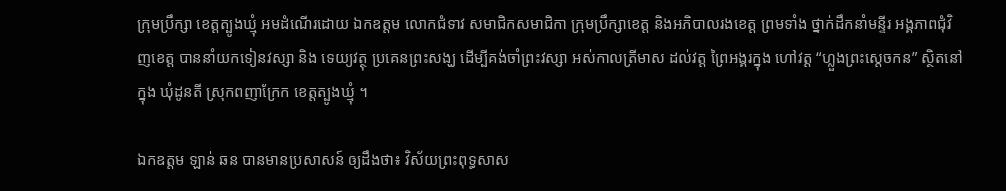ក្រុមប្រឹក្សា ខេត្តត្បូងឃ្មុំ អមដំណើរដោយ ឯកឧត្តម លោកជំទាវ សមាជិកសមាជិកា ក្រុមប្រឹក្សាខេត្ត និងអភិបាលរងខេត្ត ព្រមទាំង ថ្នាក់ដឹកនាំមន្ទីរ អង្គភាពជុំវិញខេត្ត បាននាំយកទៀនវស្សា និង ទេយ្យវត្ថុ ប្រគេនព្រះសង្ឃ ដើម្បីគង់ចាំព្រះវស្សា អស់កាលត្រីមាស ដល់វត្ត ព្រៃអង្គរក្នុង ហៅវត្ត “ហ្លួងព្រះស្តេចកន” ស្ថិតនៅក្នុង ឃុំដូនតី ស្រុកពញាក្រែក ខេត្តត្បូងឃ្មុំ ។

ឯកឧត្តម ឡាន់ ឆន បានមានប្រសាសន៍ ឲ្យដឹងថា៖ វិស័យព្រះពុទ្ធសាស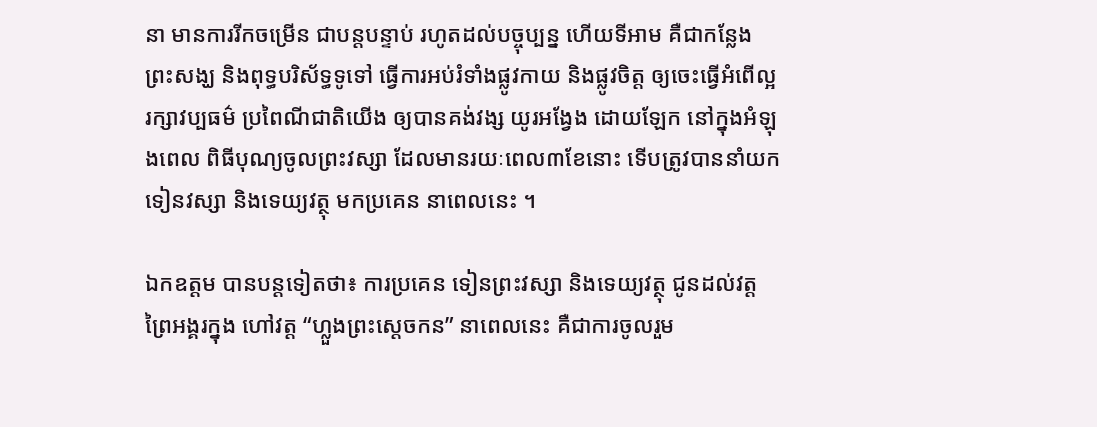នា មានការរីកចម្រើន ជាបន្តបន្ទាប់ រហូតដល់បច្ចុប្បន្ន ហើយទីអាម គឺជាកន្លែង ព្រះសង្ឃ និងពុទ្ធបរិស័ទ្ធទូទៅ ធ្វើការអប់រំទាំងផ្លូវកាយ និងផ្លូវចិត្ត ឲ្យចេះធ្វើអំពើល្អ រក្សាវប្បធម៌ ប្រពៃណីជាតិយើង ឲ្យបានគង់វង្ស យូរអង្វែង ដោយឡែក នៅក្នុងអំឡុងពេល ពិធីបុណ្យចូលព្រះវស្សា ដែលមានរយៈពេល៣ខែនោះ ទើបត្រូវបាននាំយក ទៀនវស្សា និងទេយ្យវត្ថុ មកប្រគេន នាពេលនេះ ។

ឯកឧត្តម បានបន្តទៀតថា៖ ការប្រគេន ទៀនព្រះវស្សា និងទេយ្យវត្ថុ ជូនដល់វត្ត ព្រៃអង្គរក្នុង ហៅវត្ត “ហ្លួងព្រះស្តេចកន” នាពេលនេះ គឺជាការចូលរួម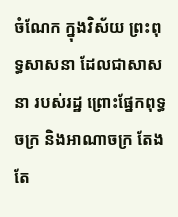ចំណែក ក្នុងវិស័យ ព្រះពុទ្ធសាសនា ដែលជាសាសនា របស់រដ្ឋ ព្រោះផ្នែកពុទ្ធចក្រ និងអាណាចក្រ តែងតែ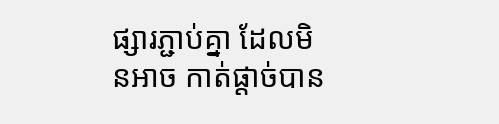ផ្សារភ្ជាប់គ្នា ដែលមិនអាច កាត់ផ្តាច់បាន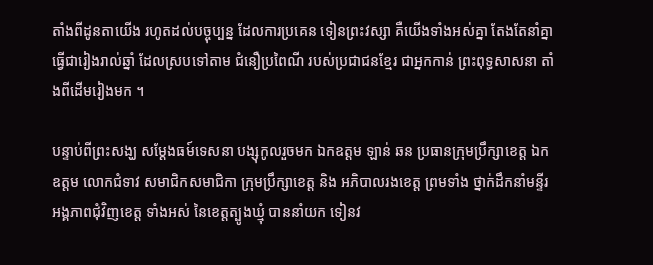តាំងពីដូនតាយើង រហូតដល់បច្ចុប្បន្ន ដែលការប្រគេន ទៀនព្រះវស្សា គឺយើងទាំងអស់គ្នា តែងតែនាំគ្នា ធ្វើជារៀងរាល់ឆ្នាំ ដែលស្របទៅតាម ជំនឿប្រពៃណី របស់ប្រជាជនខ្មែរ ជាអ្នកកាន់ ព្រះពុទ្ធសាសនា តាំងពីដើមរៀងមក ។

បន្ទាប់ពីព្រះសង្ឃ សម្តែងធម៍ទេសនា បង្សុកូលរួចមក ឯកឧត្តម ឡាន់ ឆន ប្រធានក្រុមប្រឹក្សាខេត្ត ឯកឧត្តម លោកជំទាវ សមាជិកសមាជិកា ក្រុមប្រឹក្សាខេត្ត និង អភិបាលរងខេត្ត ព្រមទាំង ថ្នាក់ដឹកនាំមន្ទីរ អង្គភាពជុំវិញខេត្ត ទាំងអស់ នៃខេត្តត្បូងឃ្មុំ បាននាំយក ទៀនវ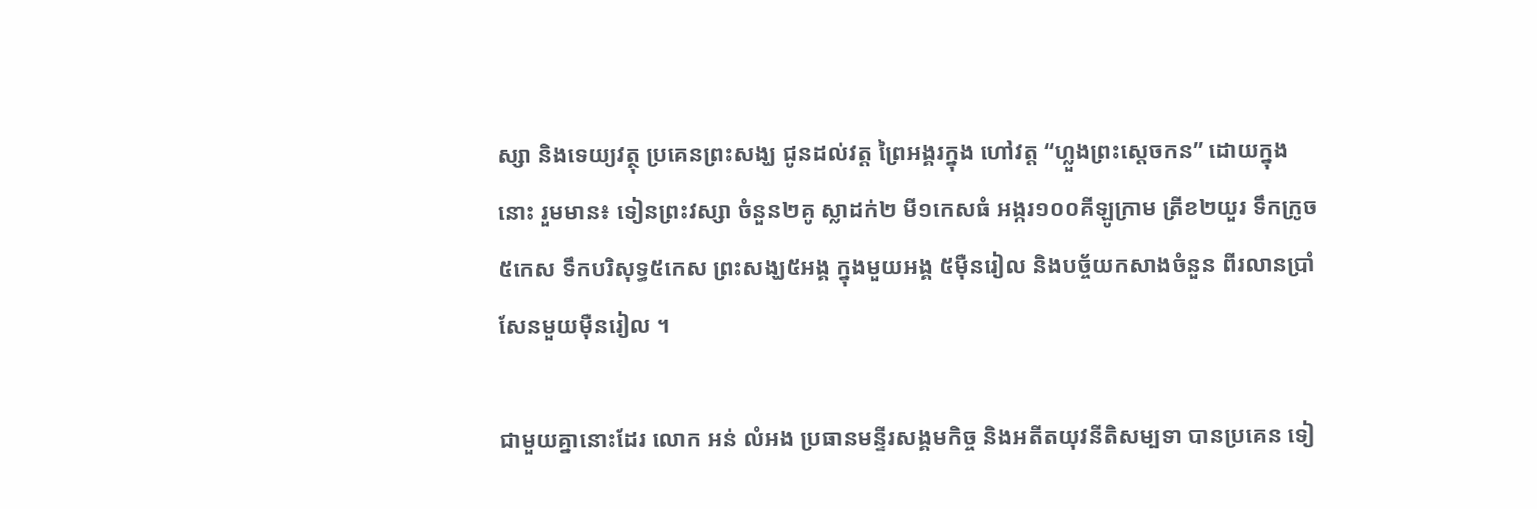ស្សា និងទេយ្យវត្ថុ ប្រគេនព្រះសង្ឃ ជូនដល់វត្ត ព្រៃអង្គរក្នុង ហៅវត្ត “ហ្លួងព្រះស្តេចកន” ដោយក្នុងនោះ រួមមាន៖ ទៀនព្រះវស្សា ចំនួន២គូ ស្លាដក់២ មី១កេសធំ អង្ករ១០០គីឡូក្រាម ត្រីខ២យួរ ទឹកក្រូច៥កេស ទឹកបរិសុទ្ធ៥កេស ព្រះសង្ឃ៥អង្គ ក្នុងមួយអង្គ ៥ម៉ឺនរៀល និងបច្ច័យកសាងចំនួន ពីរលានប្រាំសែនមួយម៉ឺនរៀល ។

ជាមួយគ្នានោះដែរ លោក អន់ លំអង ប្រធានមន្ទីរសង្គមកិច្ច និងអតីតយុវនីតិសម្បទា បានប្រគេន ទៀ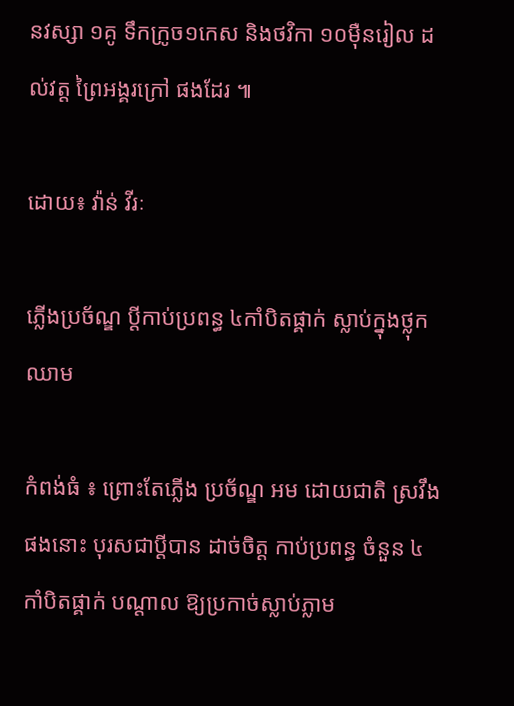នវស្សា ១គូ ទឹកក្រូច១កេស និងថវិកា ១០ម៉ឺនរៀល ដល់វត្ត ព្រៃអង្គរក្រៅ ផងដែរ ៕

ដោយ៖ វ៉ាន់ វីរៈ

ភ្លើងប្រច័ណ្ឌ ប្ដីកាប់ប្រពន្ធ ៤កាំបិតផ្គាក់ ស្លាប់ក្នុងថ្លុកឈាម

កំពង់ធំ ៖ ព្រោះតែភ្លើង ប្រច័ណ្ឌ អម ដោយជាតិ ស្រវឹង ផងនោះ បុរសជាប្ដីបាន ដាច់ចិត្ដ កាប់ប្រពន្ធ ចំនួន ៤កាំបិតផ្គាក់ បណ្ដាល ឱ្យប្រកាច់ស្លាប់ភ្លាម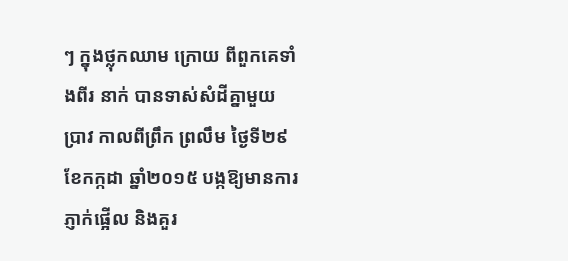ៗ ក្នុងថ្លុកឈាម ក្រោយ ពីពួកគេទាំងពីរ នាក់ បានទាស់សំដីគ្នាមួយ ប្រាវ កាលពីព្រឹក ព្រលឹម ថ្ងៃទី២៩ ខែកក្កដា ឆ្នាំ២០១៥ បង្កឱ្យមានការ ភ្ញាក់ផ្អើល និងគួរ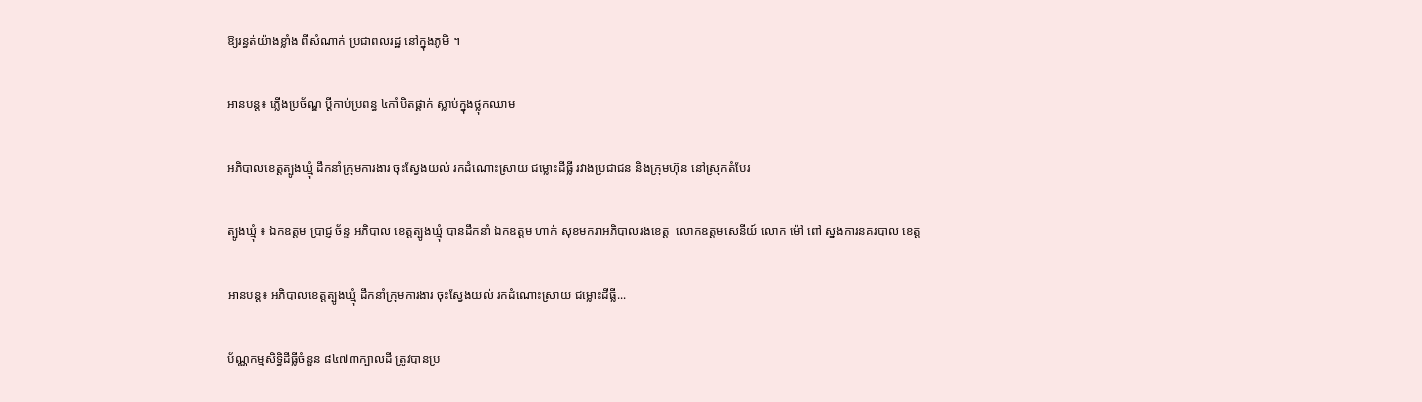ឱ្យរន្ធត់យ៉ាងខ្លាំង ពីសំណាក់ ប្រជាពលរដ្ឋ នៅក្នុងភូមិ ។

អានបន្ត៖ ភ្លើងប្រច័ណ្ឌ ប្ដីកាប់ប្រពន្ធ ៤កាំបិតផ្គាក់ ស្លាប់ក្នុងថ្លុកឈាម

អភិបាលខេត្តត្បូងឃ្មុំ ដឹកនាំក្រុមការងារ ចុះស្វែងយល់ រកដំណោះស្រាយ ជម្លោះដីធ្លី រវាងប្រជាជន និងក្រុមហ៊ុន នៅស្រុកតំបែរ

ត្បូងឃ្មុំ ៖ ឯកឧត្តម ប្រាជ្ញ ច័ន្ទ អភិបាល ខេត្តត្បូងឃ្មុំ បានដឹកនាំ ឯកឧត្តម ហាក់ សុខមករាអភិបាលរងខេត្ត  លោកឧត្តមសេនីយ៍ លោក ម៉ៅ ពៅ ស្នងការនគរបាល ខេត្ត

អានបន្ត៖ អភិបាលខេត្តត្បូងឃ្មុំ ដឹកនាំក្រុមការងារ ចុះស្វែងយល់ រកដំណោះស្រាយ ជម្លោះដីធ្លី...

ប័ណ្ណកម្មសិទ្ធិដីធ្លីចំនួន ៨៤៧៣ក្បាលដី ត្រូវបានប្រ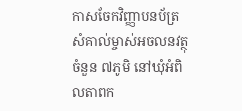កាសចែកវិញ្ញាបនប័ត្រសំគាល់ម្ចាស់អចលនវត្ថុ ចំនួន ៧ភូមិ នៅឃុំអំពិលតាពក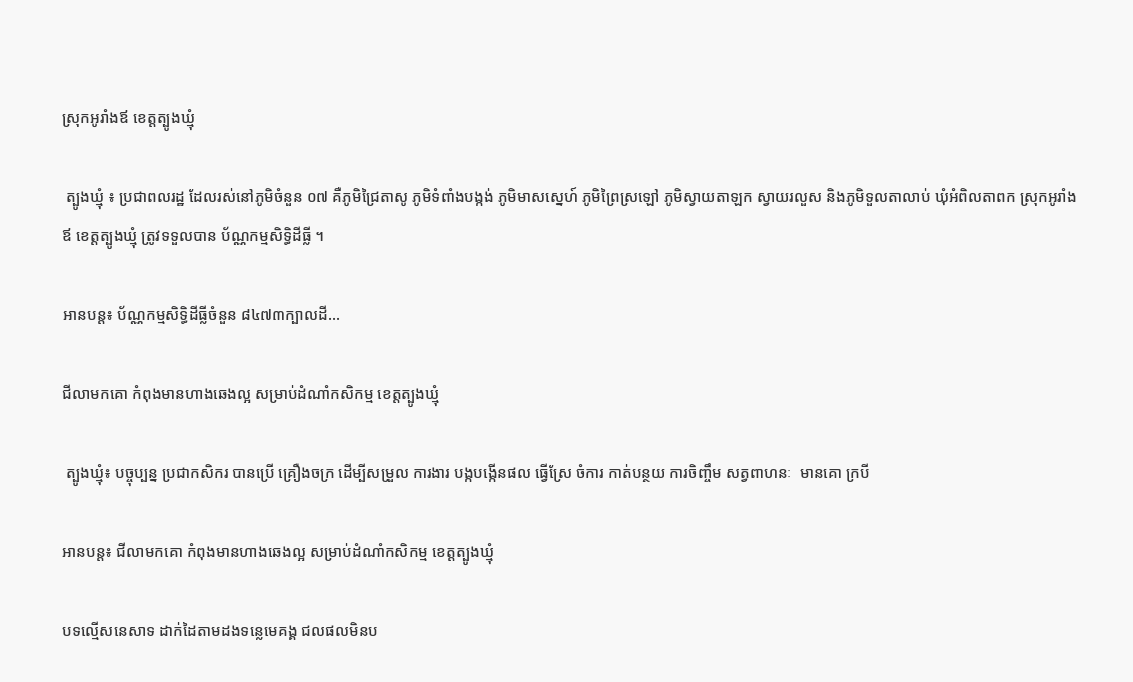ស្រុកអូរាំងឪ ខេត្តត្បូងឃ្មុំ

 ត្បូងឃ្មុំ ៖ ប្រជាពលរដ្ឋ ដែលរស់នៅភូមិចំនួន ០៧ គឺភូមិជ្រៃតាសូ ភូមិទំពាំងបង្កង់ ភូមិមាសស្នេហ៍ ភូមិព្រៃស្រឡៅ ភូមិស្វាយតាឡក ស្វាយរលួស និងភូមិទួលតាលាប់ ឃុំអំពិលតាពក ស្រុកអូរាំងឪ ខេត្តត្បូងឃ្មុំ ត្រូវទទួលបាន ប័ណ្ណកម្មសិទ្ធិដីធ្លី ។

អានបន្ត៖ ប័ណ្ណកម្មសិទ្ធិដីធ្លីចំនួន ៨៤៧៣ក្បាលដី...

ជីលាមកគោ កំពុងមានហាងឆេងល្អ សម្រាប់ដំណាំកសិកម្ម ខេត្តត្បូងឃ្មុំ

 ត្បូងឃ្មុំ៖ បច្ចុប្បន្ន ប្រជាកសិករ បានប្រើ គ្រឿងចក្រ ដើម្បីសម្រួល ការងារ បង្កបង្កើនផល ធ្វើស្រែ ចំការ កាត់បន្ថយ ការចិញ្ចឹម សត្វពាហនៈ  មានគោ ក្របី

អានបន្ត៖ ជីលាមកគោ កំពុងមានហាងឆេងល្អ សម្រាប់ដំណាំកសិកម្ម ខេត្តត្បូងឃ្មុំ

បទល្មើសនេសាទ ដាក់ដៃតាមដងទន្លេមេគង្គ ជលផលមិនប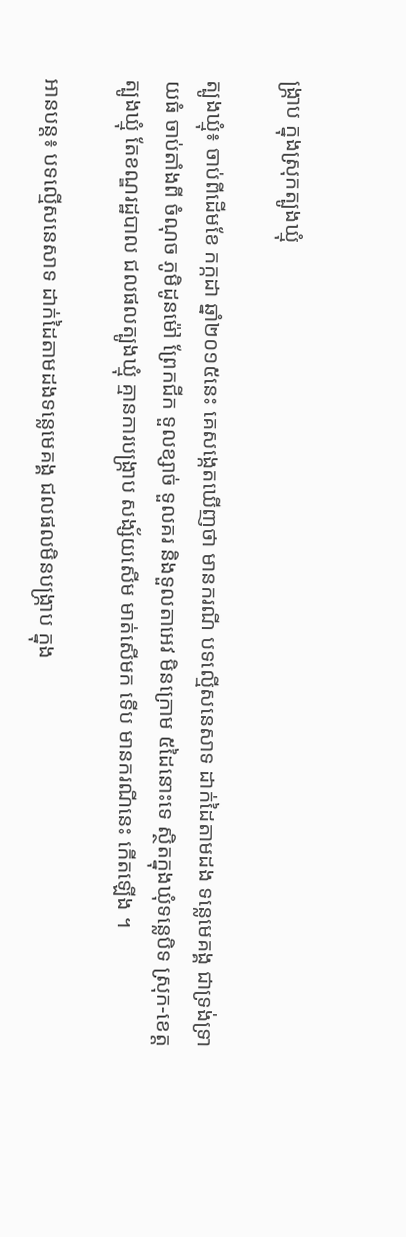ង្ក្រាប ក្នុងស្រុកត្បូងឃ្មុំ

ត្បូងឃ្មុំ៖ ចាប់ពីដើមខែ កក្កដា ឆ្នាំ២០១៥នេះ គេសង្កេតឃើញថា មានករណី បទល្មើសនេសាទ ដាក់ដៃតាមដង ទន្លេមេគង្គ ជាទ្រង់ទ្រាយធំ ចាប់តាំងពី ចំណុច ភូមិដូនម៉ៅ ព្រែកជីក ទួលខ្សាច់ ទួលគរ និងទួលតាអេវ មិនក្រោម ៥ដៃនោះទេ ស្ថិតក្នុងឃុំទន្លេបិទ ស្រុក-ខេត្តត្បូងឃ្មុំ តែខណ្ឌរដ្ឋបាល ជលផលត្បូងឃ្មុំ គ្មានការបង្ក្រាប សង្ស័យសើម មាត់សើមក ទើប មានករណីនេះ កើតឡើង ។

អានបន្ត៖ បទល្មើសនេសាទ ដាក់ដៃតាមដងទន្លេមេគង្គ ជលផលមិនបង្ក្រាប ក្នុង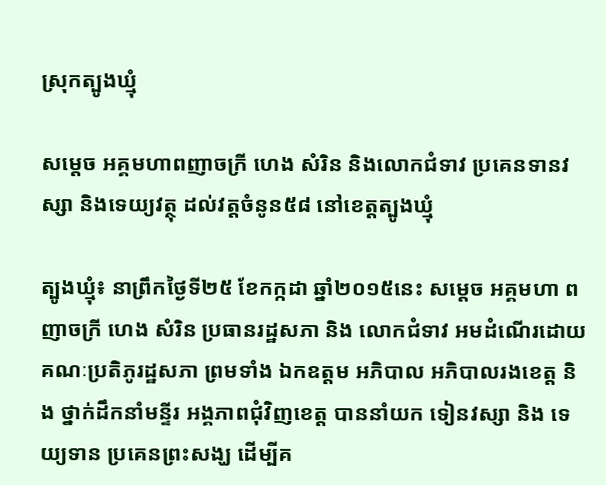ស្រុកត្បូងឃ្មុំ

សម្តេច អគ្គមហាពញាចក្រី ហេង សំរិន និងលោកជំទាវ ប្រគេនទានវស្សា និងទេយ្យវត្ថុ ដល់វត្តចំនូន៥៨ នៅខេត្តត្បូងឃ្មុំ

ត្បូងឃ្មុំ៖ នាព្រឹកថ្ងៃទី២៥ ខែកក្កដា ឆ្នាំ២០១៥នេះ សម្តេច អគ្គមហា ពញាចក្រី ហេង សំរិន ប្រធានរដ្ឋសភា និង លោកជំទាវ អមដំណើរដោយ គណៈប្រតិភូរដ្ឋសភា ព្រមទាំង ឯកឧត្តម អភិបាល អភិបាលរងខេត្ត និង ថ្នាក់ដឹកនាំមន្ទីរ អង្គភាពជុំវិញខេត្ត បាននាំយក ទៀនវស្សា និង ទេយ្យទាន ប្រគេនព្រះសង្ឃ ដើម្បីគ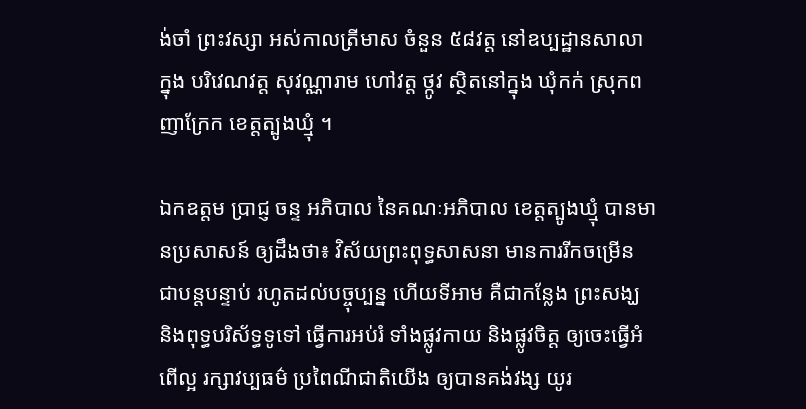ង់ចាំ ព្រះវស្សា អស់កាលត្រីមាស ចំនួន ៥៨វត្ត នៅឧប្បដ្ឋានសាលា ក្នុង បរិវេណវត្ត សុវណ្ណារាម ហៅវត្ត ថ្កូវ ស្ថិតនៅក្នុង ឃុំកក់ ស្រុកពញាក្រែក ខេត្តត្បូងឃ្មុំ ។

ឯកឧត្តម ប្រាជ្ញ ចន្ទ អភិបាល នៃគណៈអភិបាល ខេត្តត្បូងឃ្មុំ បានមានប្រសាសន៍ ឲ្យដឹងថា៖ វិស័យព្រះពុទ្ធសាសនា មានការរីកចម្រើន ជាបន្តបន្ទាប់ រហូតដល់បច្ចុប្បន្ន ហើយទីអាម គឺជាកន្លែង ព្រះសង្ឃ និងពុទ្ធបរិស័ទ្ធទូទៅ ធ្វើការអប់រំ ទាំងផ្លូវកាយ និងផ្លូវចិត្ត ឲ្យចេះធ្វើអំពើល្អ រក្សាវប្បធម៌ ប្រពៃណីជាតិយើង ឲ្យបានគង់វង្ស យូរ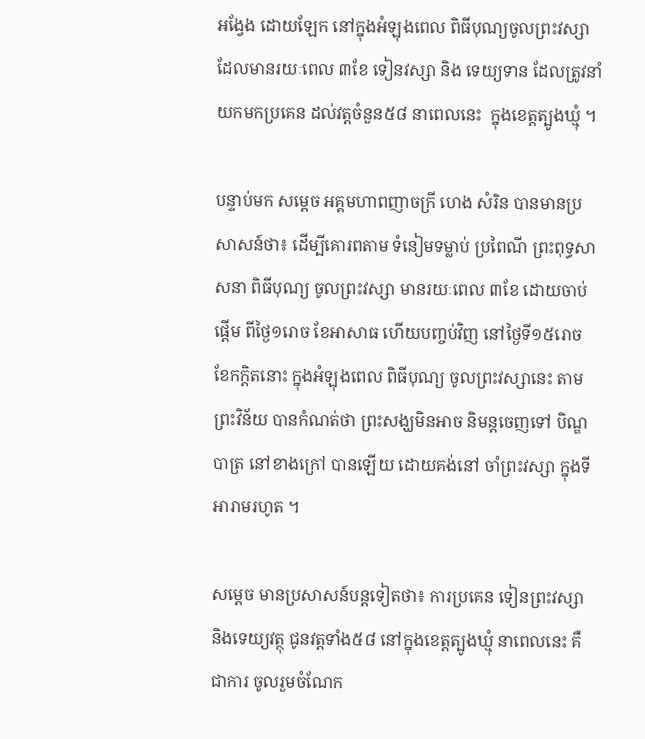អង្វែង ដោយឡែក នៅក្នុងអំឡុងពេល ពិធីបុណ្យចូលព្រះវស្សា ដែលមានរយៈពេល ៣ខែ ទៀនវស្សា និង ទេយ្យទាន ដែលត្រូវនាំយកមកប្រគេន ដល់វត្តចំនួន៥៨ នាពេលនេះ  ក្នុងខេត្តត្បូងឃ្មុំ ។

បន្ទាប់មក សម្តេច អគ្គមហាពញាចក្រី ហេង សំរិន បានមានប្រសាសន៍ថា៖ ដើម្បីគោរពតាម ទំនៀមទម្លាប់ ប្រពៃណី ព្រះពុទ្ធសាសនា ពិធីបុណ្យ ចូលព្រះវស្សា មានរយៈពេល ៣ខែ ដោយចាប់ផ្តើម ពីថ្ងៃ១រោច ខែអាសាធ ហើយបញ្ចប់វិញ នៅថ្ងៃទី១៥រោច ខែកក្តិតនោះ ក្នុងអំឡុងពេល ពិធីបុណ្យ ចូលព្រះវស្សានេះ តាមព្រះវិន័យ បានកំណត់ថា ព្រះសង្ឃមិនអាច និមន្តចេញទៅ បិណ្ឌបាត្រ នៅខាងក្រៅ បានឡើយ ដោយគង់នៅ ចាំព្រះវស្សា ក្នុងទីអារាមរហូត ។

សម្តេច មានប្រសាសន៍បន្តទៀតថា៖ ការប្រគេន ទៀនព្រះវស្សា និងទេយ្យវត្ថុ ជូនវត្តទាំង៥៨ នៅក្នុងខេត្តត្បូងឃ្មុំ នាពេលនេះ គឺជាការ ចូលរួមចំណែក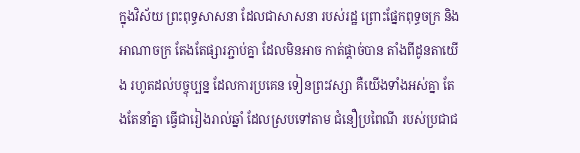ក្នុងវិស័យ ព្រះពុទ្ធសាសនា ដែលជាសាសនា របស់រដ្ឋ ព្រោះផ្នែកពុទ្ធចក្រ និងអាណាចក្រ តែងតែផ្សារភ្ជាប់គ្នា ដែលមិនអាច កាត់ផ្តាច់បាន តាំងពីដូនតាយើង រហូតដល់បច្ចុប្បន្ន ដែលការប្រគេន ទៀនព្រះវស្សា គឺយើងទាំងអស់គ្នា តែងតែនាំគ្នា ធ្វើជារៀងរាល់ឆ្នាំ ដែលស្របទៅតាម ជំនឿប្រពៃណី របស់ប្រជាជ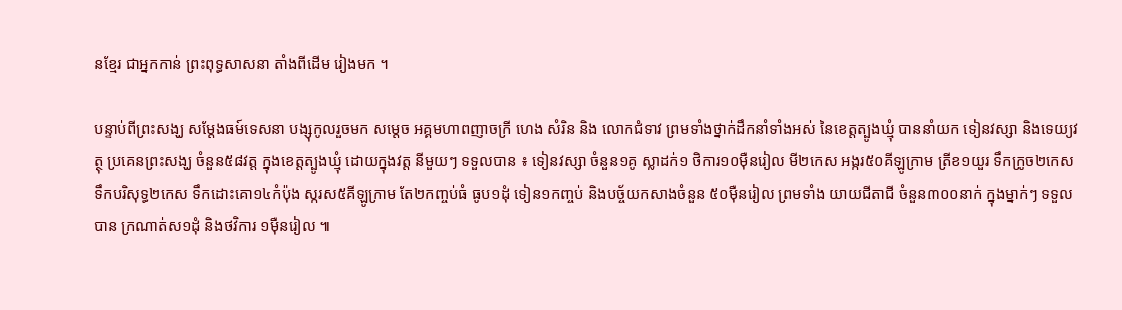នខ្មែរ ជាអ្នកកាន់ ព្រះពុទ្ធសាសនា តាំងពីដើម រៀងមក ។

បន្ទាប់ពីព្រះសង្ឃ សម្តែងធម៍ទេសនា បង្សុកូលរួចមក សម្តេច អគ្គមហាពញាចក្រី ហេង សំរិន និង លោកជំទាវ ព្រមទាំងថ្នាក់ដឹកនាំទាំងអស់ នៃខេត្តត្បូងឃ្មុំ បាននាំយក ទៀនវស្សា និងទេយ្យវត្ថុ ប្រគេនព្រះសង្ឃ ចំនួន៥៨វត្ត ក្នុងខេត្តត្បូងឃ្មុំ ដោយក្នុងវត្ត នីមួយៗ ទទួលបាន ៖ ទៀនវស្សា ចំនួន១គូ ស្លាដក់១ ថិការ១០ម៉ឺនរៀល មី២កេស អង្ករ៥០គីឡូក្រាម ត្រីខ១យួរ ទឹកក្រូច២កេស ទឹកបរិសុទ្ធ២កេស ទឹកដោះគោ១៤កំប៉ុង ស្ករស៥គីឡូក្រាម តែ២កញ្ចប់ធំ ធូប១ដុំ ទៀន១កញ្ចប់ និងបច្ច័យកសាងចំនួន ៥០ម៉ឺនរៀល ព្រមទាំង យាយជីតាជី ចំនួន៣០០នាក់ ក្នុងម្នាក់ៗ ទទួលបាន ក្រណាត់ស១ដុំ និងថវិការ ១ម៉ឺនរៀល ៕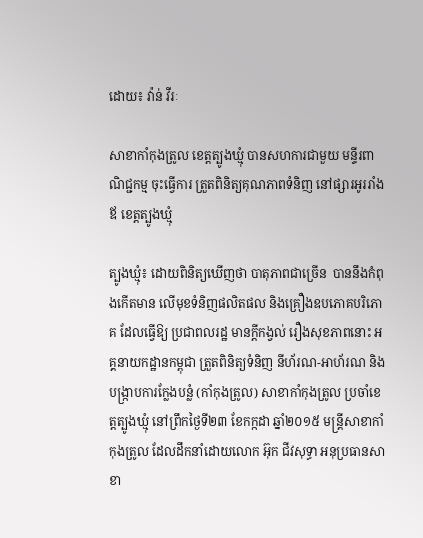ដោយ៖ វ៉ាន់ វីរៈ

សាខាកាំកុងត្រូល ខេត្តត្បូងឃ្មុំ បានសហការជាមួយ មន្ទីរពាណិជ្ជកម្ម ចុះធ្វើការ ត្រួតពិនិត្យគុណភាពទំនិញ នៅផ្សារអូររាំងឪ ខេត្តត្បូងឃ្មុំ

ត្បូងឃ្មុំ៖ ដោយពិនិត្យឃើញថា បាតុភាពជាច្រើន  បាននឹងកំពុងកើតមាន លើមុខទំនិញផលិតផល និងគ្រឿងឧបភោគបរិភោគ ដែលធ្វើឱ្យ ប្រជាពលរដ្ឋ មានក្ដីកង្វល់ រឿងសុខភាពនោះ អគ្គនាយកដ្ឋានកម្ពុជា ត្រួតពិនិត្យទំនិញ នីហ័រណ-អាហ័រណ និងបង្ក្រាបការក្លែងបន្លំ (កាំកុងត្រូល) សាខាកាំកុងត្រូល ប្រចាំខេត្តត្បូងឃ្មុំ នៅព្រឹកថ្ងៃទី២៣ ខែកក្កដា ឆ្នាំ២០១៥ មន្ត្រីសាខាកាំកុងត្រូល ដែលដឹកនាំដោយលោក អ៊ុក ជីវសុទ្ធា អនុប្រធានសាខា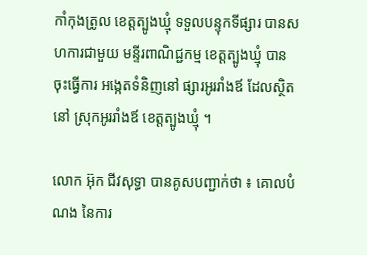កាំកុងត្រូល ខេត្តត្បូងឃ្មុំ ទទួលបន្ទុកទីផ្សារ បានសហការជាមួយ មន្ទីរពាណិជ្ជកម្ម ខេត្តត្បូងឃ្មុំ បានចុះធ្វើការ អង្កេតទំនិញនៅ ផ្សារអូររាំងឪ ដែលស្ថិតនៅ ស្រុកអូររាំងឪ ខេត្តត្បូងឃ្មុំ ។

លោក អ៊ុក ជីវសុទ្ធា បានគូសបញ្ជាក់ថា ៖ គោលបំណង នៃការ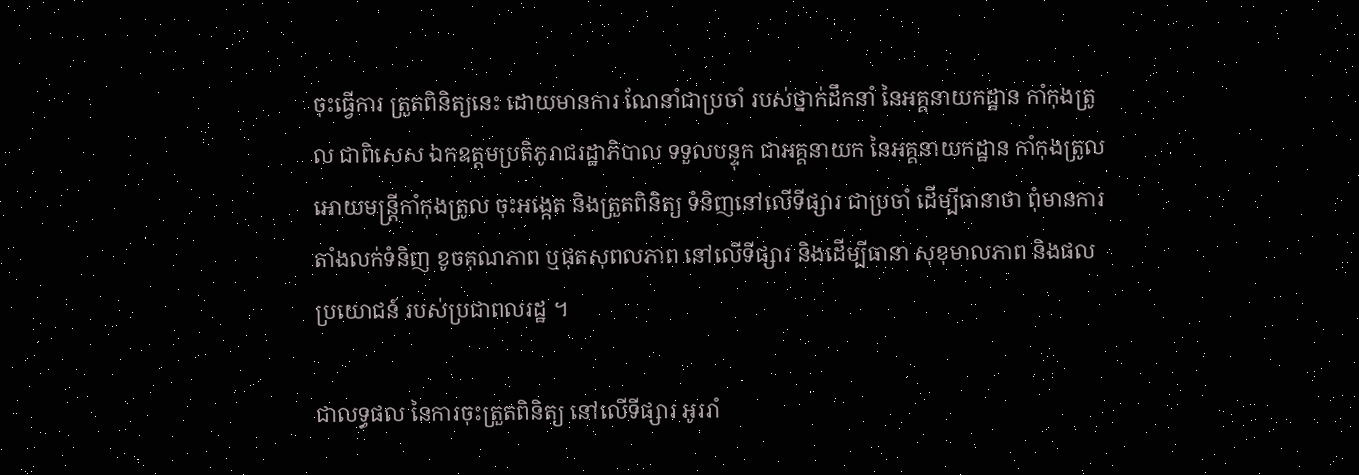ចុះធ្វើការ ត្រួតពិនិត្យនេះ ដោយមានការ ណែនាំជាប្រចាំ របស់ថ្នាក់ដឹកនាំ នៃអគ្គនាយកដ្ឋាន កាំកុងត្រូល ជាពិសេស ឯកឧត្តមប្រតិភូរាជរដ្ឋាភិបាល ទទួលបន្ទុក ជាអគ្គនាយក នៃអគ្គនាយកដ្ឋាន កាំកុងត្រូល អោយមន្រ្តីកាំកុងត្រូល ចុះអង្កេត និងត្រួតពិនិត្យ ទំនិញនៅលើទីផ្សារ ជាប្រចាំ ដើម្បីធានាថា ពុំមានការ តាំងលក់ទំនិញ ខូចគុណភាព ឬផុតសុពលភាព នៅលើទីផ្សារ និងដើម្បីធានា សុខុមាលភាព និងផលប្រយោជន៍ របស់ប្រជាពលរដ្ឋ ។

ជាលទ្ធផល នៃការចុះត្រួតពិនិត្យ នៅលើទីផ្សារ អូររាំ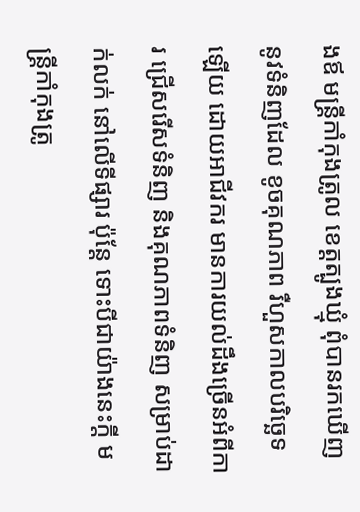ងឪ មន្រ្តីកាំកុងត្រូល ខេត្តត្បូងឃ្មុំ ពុំបានរកឃើញ នូវទំនិញដែល ខូចគុណភាព រឺហួសកាលបរិច្ឆេទឡើយ ដោយអាជីវករ មានការយល់ដឹងច្រើនអំពីការ ជ្រើសរើសទំនិញ និងគុណភាពទំនិញ សម្រាប់ដាក់លក់ នៅលើទីផ្សារ ប៉ុន្តែ ទោះបីជាយ៉ាងនេះក្តី មន្ត្រីកាំកុងត្រូ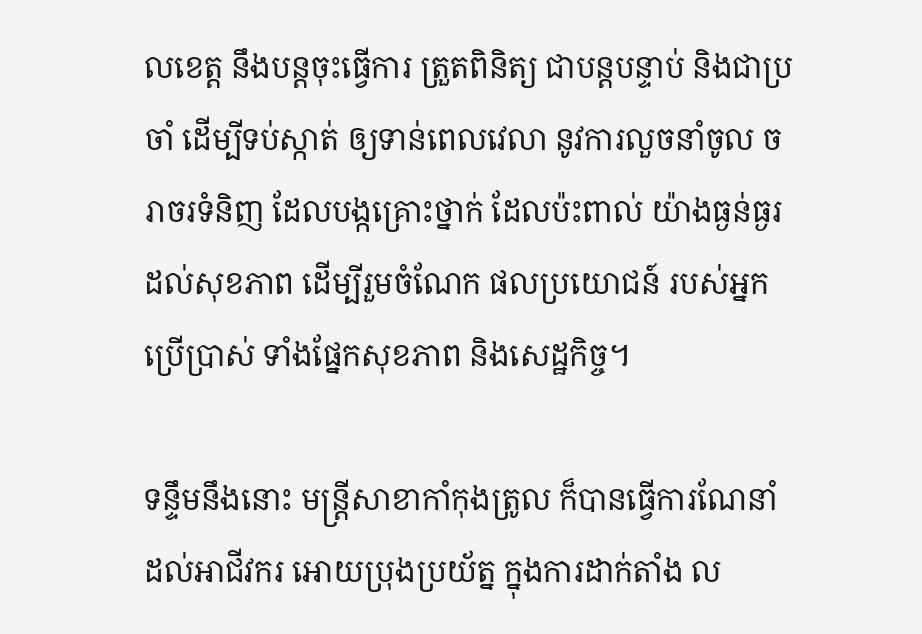លខេត្ត នឹងបន្តចុះធ្វើការ ត្រួតពិនិត្យ ជាបន្តបន្ទាប់ និងជាប្រចាំ ដើម្បីទប់ស្កាត់ ឲ្យទាន់ពេលវេលា នូវការលួចនាំចូល ចរាចរទំនិញ ដែលបង្កគ្រោះថ្នាក់ ដែលប៉ះពាល់ យ៉ាងធ្ងន់ធ្ងរ ដល់សុខភាព ដើម្បីរួមចំណែក ផលប្រយោជន៍ របស់អ្នកប្រើប្រាស់ ទាំងផ្នែកសុខភាព និងសេដ្ឋកិច្ច។

ទន្ទឹមនឹងនោះ មន្ត្រីសាខាកាំកុងត្រូល ក៏បានធ្វើការណែនាំ ដល់អាជីវករ អោយប្រុងប្រយ័ត្ន ក្នុងការដាក់តាំង ល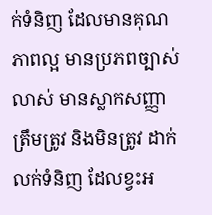ក់ទំនិញ ដែលមានគុណភាពល្អ មានប្រភពច្បាស់លាស់ មានស្លាកសញ្ញាត្រឹមត្រូវ និងមិនត្រូវ ដាក់លក់ទំនិញ ដែលខ្វះអ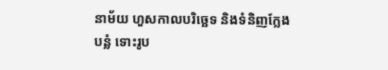នាម័យ ហួសកាលបរិច្ឆេទ និងទំនិញក្លែងបន្លំ ទោះរូប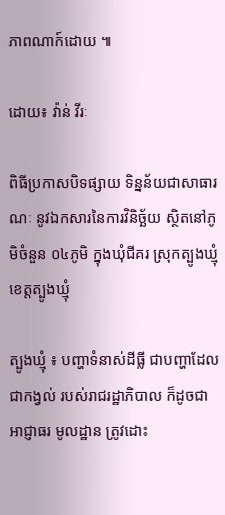ភាពណាក៍ដោយ ៕

ដោយ៖ វ៉ាន់ វីរៈ

ពិធីប្រកាសបិទផ្សាយ ទិន្នន័យជាសាធារណៈ នូវឯកសារនៃការវិនិច្ឆ័យ ស្ថិតនៅភូមិចំនួន ០៤ភូមិ ក្នុងឃុំជីគរ ស្រុកត្បូងឃ្មុំ ខេត្តត្បូងឃ្មុំ

ត្បូងឃ្មុំ ៖ បញ្ហាទំនាស់ដីធ្លី ជាបញ្ហាដែល ជាកង្វល់ របស់រាជរដ្ឋាភិបាល ក៏ដូចជាអាជ្ញាធរ មូលដ្ឋាន ត្រូវដោះ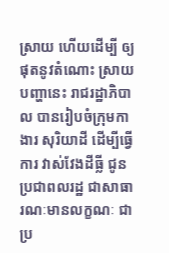ស្រាយ ហើយដើម្បី ឲ្យផុតនូវតំណោះ ស្រាយបញ្ហានេះ រាជរដ្ឋាភិបាល បានរៀបចំក្រុមកាងារ សុរិយាដី ដើម្បីធ្វើការ វាស់វែងដីធ្លី ជូនប្រជាពលរដ្ឋ ជាសាធារណៈមានលក្ខណៈ ជាប្រ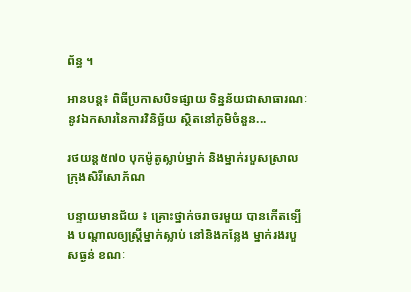ព័ន្ធ ។

អានបន្ត៖ ពិធីប្រកាសបិទផ្សាយ ទិន្នន័យជាសាធារណៈ នូវឯកសារនៃការវិនិច្ឆ័យ ស្ថិតនៅភូមិចំនួន...

រថយន្ត៥៧០ បុកម៉ូតូស្លាប់ម្នាក់ និងម្នាក់របួសស្រាល ក្រុងសិរីសោភ័ណ

បន្ទាយមានជ័យ ៖ គ្រោះថ្នាក់ចរាចរមួយ បានកើតទ្បើង បណ្តាលឲ្យស្ត្រីម្នាក់ស្លាប់ នៅនិងកន្លែង ម្នាក់រងរបួសធ្ងន់ ខណៈ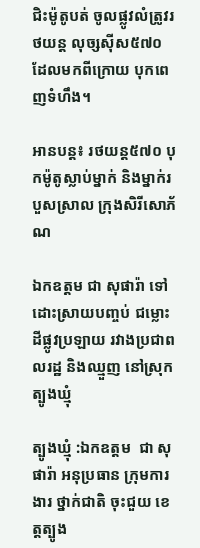ជិះម៉ូតូបត់ ចូលផ្លូវលំត្រូវរថយន្ត លុច្សស៊ីស៥៧០ ដែលមកពីក្រោយ បុកពេញទំហឹង។

អានបន្ត៖ រថយន្ត៥៧០ បុកម៉ូតូស្លាប់ម្នាក់ និងម្នាក់របួសស្រាល ក្រុងសិរីសោភ័ណ

ឯកឧត្ដម ជា សុផារ៉ា ទៅដោះស្រាយបញ្ចប់ ជម្លោះដីផ្លូវប្រឡាយ រវាងប្រជាពលរដ្ឋ និងឈ្មួញ នៅស្រុកត្បូងឃ្មុំ

ត្បូងឃ្មុំ :ឯកឧត្តម  ជា សុផារ៉ា អនុប្រធាន ក្រុមការងារ ថ្នាក់ជាតិ ចុះជួយ ខេត្តត្បូង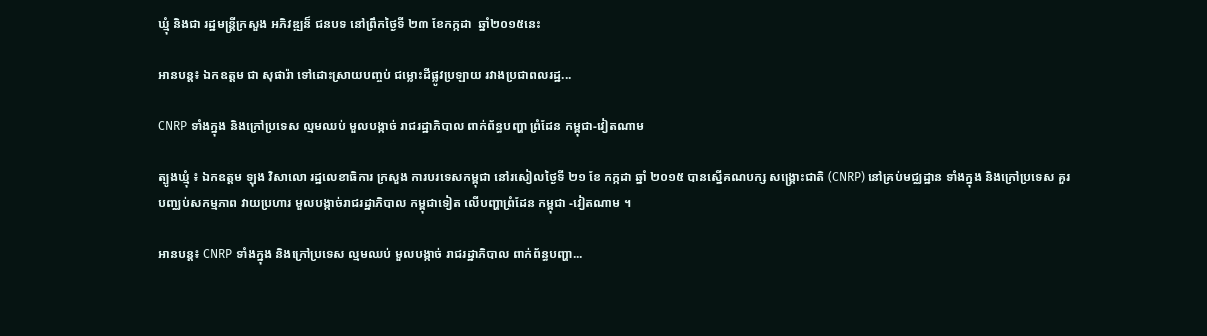ឃ្មុំ និងជា រដ្ឋមន្រ្តីក្រសួង អភិវឌ្ឍន៏ ជនបទ នៅព្រឹកថ្ងៃទី ២៣ ខែកក្កដា  ឆ្នាំ២០១៥នេះ

អានបន្ត៖ ឯកឧត្ដម ជា សុផារ៉ា ទៅដោះស្រាយបញ្ចប់ ជម្លោះដីផ្លូវប្រឡាយ រវាងប្រជាពលរដ្ឋ...

CNRP ទាំងក្នុង និងក្រៅប្រទេស ល្មមឈប់ មួលបង្កាច់ រាជរដ្ឋាភិបាល ពាក់ព័ន្ធបញ្ហា ព្រំដែន កម្ពុជា-វៀតណាម

ត្បូងឃ្មុំ ៖ ឯកឧត្តម ឡុង វិសាលោ រដ្ឋលេខាធិការ ក្រសួង ការបរទេសកម្ពុជា នៅរសៀលថ្ងៃទី ២១ ខែ កក្កដា ឆ្នាំ ២០១៥ បានស្នើគណបក្ស សង្រ្គោះជាតិ (CNRP) នៅគ្រប់មជ្ឈដ្ឋាន ទាំងក្នុង និងក្រៅប្រទេស គួរបញ្ឈប់សកម្មភាព វាយប្រហារ មួលបង្កាច់រាជរដ្ឋាភិបាល កម្ពុជាទៀត លើបញ្ហាព្រំដែន កម្ពុជា -វៀតណាម ។

អានបន្ត៖ CNRP ទាំងក្នុង និងក្រៅប្រទេស ល្មមឈប់ មួលបង្កាច់ រាជរដ្ឋាភិបាល ពាក់ព័ន្ធបញ្ហា...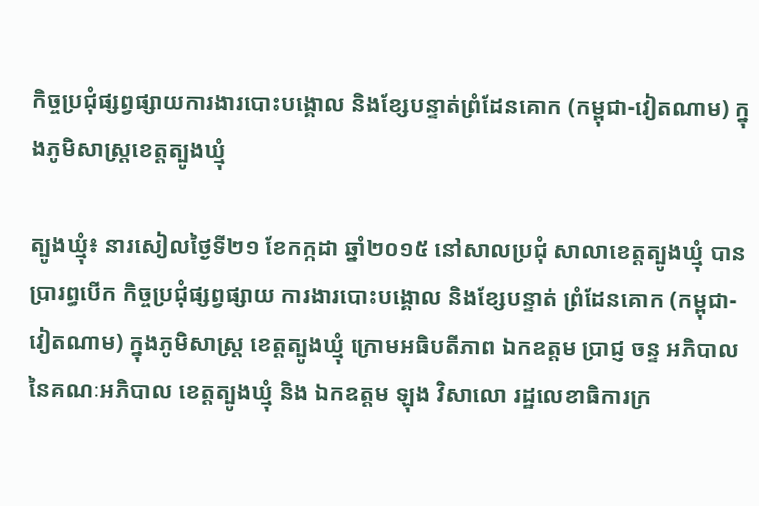កិច្ចប្រជុំផ្សព្វផ្សាយការងារបោះបង្គោល និងខ្សែបន្ទាត់ព្រំដែនគោក (កម្ពុជា-វៀតណាម) ក្នុងភូមិសាស្ត្រខេត្តត្បូងឃ្មុំ

ត្បូងឃ្មុំ៖ នារសៀលថ្ងៃទី២១ ខែកក្កដា ឆ្នាំ២០១៥ នៅសាលប្រជុំ សាលាខេត្តត្បូងឃ្មុំ បានប្រារព្ធបើក កិច្ចប្រជុំផ្សព្វផ្សាយ ការងារបោះបង្គោល និងខ្សែបន្ទាត់ ព្រំដែនគោក (កម្ពុជា-វៀតណាម) ក្នុងភូមិសាស្ត្រ ខេត្តត្បូងឃ្មុំ ក្រោមអធិបតីភាព ឯកឧត្តម ប្រាជ្ញ ចន្ទ អភិបាល នៃគណៈអភិបាល ខេត្តត្បូងឃ្មុំ និង ឯកឧត្តម ឡុង វិសាលោ រដ្ឋលេខាធិការក្រ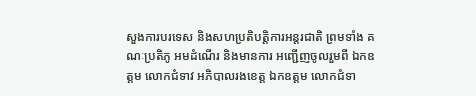សួងការបរទេស និងសហប្រតិបត្តិការអន្តរជាតិ ព្រមទាំង គណៈប្រតិភូ អមដំណើរ និងមានការ អញ្ជើញចូលរួមពី ឯកឧត្តម លោកជំទាវ អភិបាលរងខេត្ត ឯកឧត្តម លោកជំទា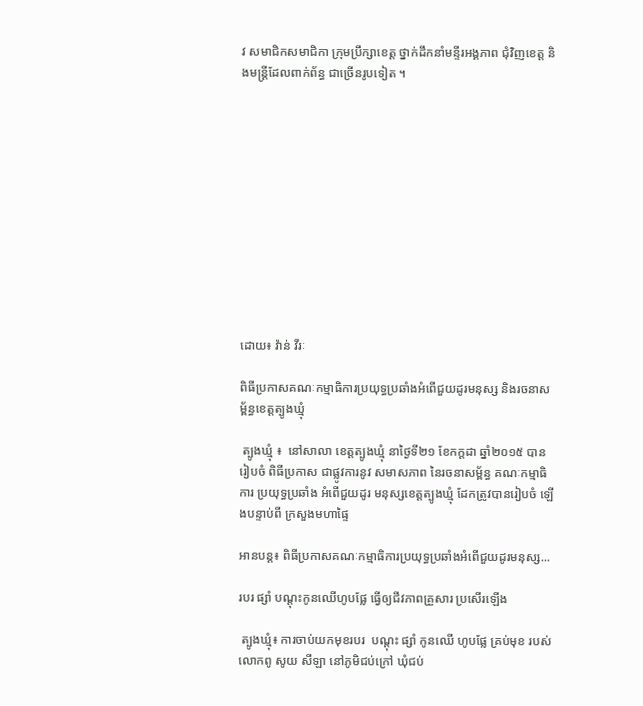វ សមាជិកសមាជិកា ក្រុមប្រឹក្សាខេត្ត ថ្នាក់ដឹកនាំមន្ទីរអង្គភាព ជុំវិញខេត្ត និងមន្ត្រីដែលពាក់ព័ន្ធ ជាច្រើនរូបទៀត ។












ដោយ៖ វ៉ាន់ វីរៈ

ពិធីប្រកាសគណៈកម្មាធិការប្រយុទ្ធប្រឆាំងអំពើជួយដូរមនុស្ស និងរចនាសម្ព័ន្ធខេត្តត្បូងឃ្មុំ

 ត្បូងឃ្មុំ ៖  នៅសាលា ខេត្តត្បូងឃ្មុំ នាថ្ងៃទី២១ ខែកក្ដដា ឆ្នាំ២០១៥ បានរៀបចំ ពិធីប្រកាស ជាផ្លូវការនូវ សមាសភាព នៃរចនាសម្ព័ន្ធ គណៈកម្មាធិការ ប្រយុទ្ធប្រឆាំង អំពើជួយដូរ មនុស្សខេត្តត្បូងឃ្មុំ ដែកត្រូវបានរៀបចំ ឡើងបន្ទាប់ពី ក្រសួងមហាផ្ទៃ

អានបន្ត៖ ពិធីប្រកាសគណៈកម្មាធិការប្រយុទ្ធប្រឆាំងអំពើជួយដូរមនុស្ស...

របរ ផ្សាំ បណ្តុះកូនឈើហូបផ្លែ ធ្វើឲ្យជីវភាពគ្រួសារ ប្រសើរឡើង

 ត្បូងឃ្មុំ៖ ការចាប់យកមុខរបរ  បណ្តុះ ផ្សាំ កូនឈើ ហូបផ្លែ គ្រប់មុខ របស់លោកពូ សូយ សីឡា នៅភូមិជប់ក្រៅ ឃុំជប់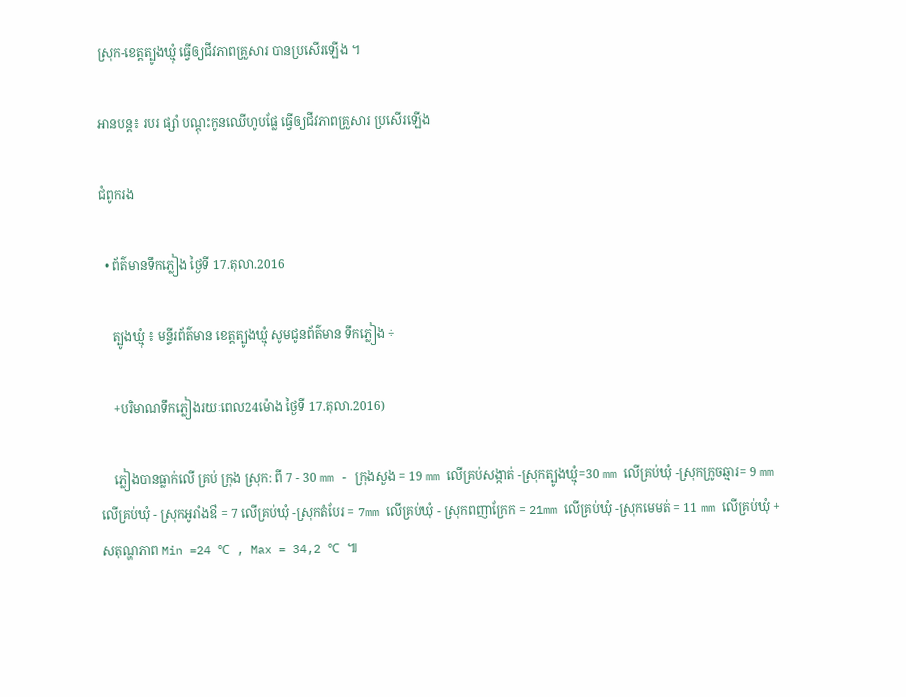ស្រុក-ខេត្តត្បូងឃ្មុំ ធ្វើឲ្យជីវភាពគ្រួសារ បានប្រសើរឡើង ។

អានបន្ត៖ របរ ផ្សាំ បណ្តុះកូនឈើហូបផ្លែ ធ្វើឲ្យជីវភាពគ្រួសារ ប្រសើរឡើង

ជំពូករង

  • ព័ត៌មានទឹកភ្លៀង ថ្ងៃទី 17.តុលា.2016

    ត្បូងឃ្មុំ ៖ មន្ទីរព័ត៌មាន ខេត្តត្បូងឃ្មុំ សូមជូនព័ត៌មាន ទឹកភ្លៀង ÷

    +បរិមាណទឹកភ្លៀងរយៈពេល24ម៉ោង ថ្ងៃទី 17.តុលា.2016)

    ភ្លៀងបានធ្លាក់លើ គ្រប់ ក្រុង ស្រុក: ពី 7 - 30 mm - ក្រុងសួង = 19 mm លើគ្រប់សង្កាត់ -ស្រុកត្បូងឃ្មុំ=30 mm លើគ្រប់ឃុំ -ស្រុកក្រូចឆ្មារ= 9 mm លើគ្រប់ឃុំ - ស្រុកអូរាំងឳ = 7 លើគ្រប់ឃុំ -ស្រុកតំបែរ = 7mm លើគ្រប់ឃុំ - ស្រុកពញាក្រែក = 21mm លើគ្រប់ឃុំ -ស្រុកមេមត់ = 11 mm លើគ្រប់ឃុំ + សតុណ្ហភាព Min =24 ℃ , Max = 34,2 ℃ ៕